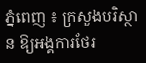ភ្នំពេញ ៖ ក្រសួងបរិស្ថាន ឱ្យអង្គការថែរ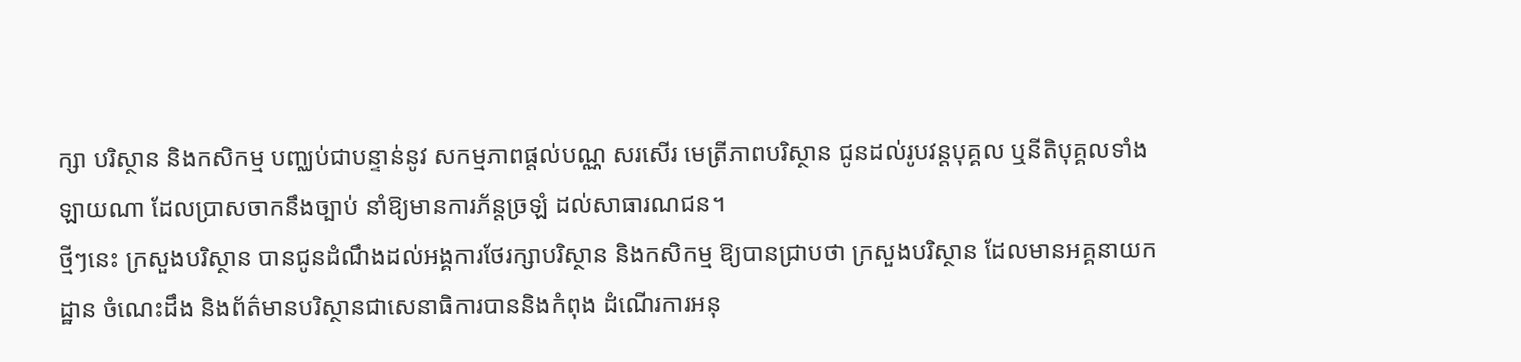ក្សា បរិស្ថាន និងកសិកម្ម បញ្ឈប់ជាបន្ទាន់នូវ សកម្មភាពផ្តល់បណ្ណ សរសើរ មេត្រីភាពបរិស្ថាន ជូនដល់រូបវន្តបុគ្គល ឬនីតិបុគ្គលទាំងឡាយណា ដែលប្រាសចាកនឹងច្បាប់ នាំឱ្យមានការភ័ន្តច្រឡំ ដល់សាធារណជន។
ថ្មីៗនេះ ក្រសួងបរិស្ថាន បានជូនដំណឹងដល់អង្គការថែរក្សាបរិស្ថាន និងកសិកម្ម ឱ្យបានជ្រាបថា ក្រសួងបរិស្ថាន ដែលមានអគ្គនាយកដ្ឋាន ចំណេះដឹង និងព័ត៌មានបរិស្ថានជាសេនាធិការបាននិងកំពុង ដំណើរការអនុ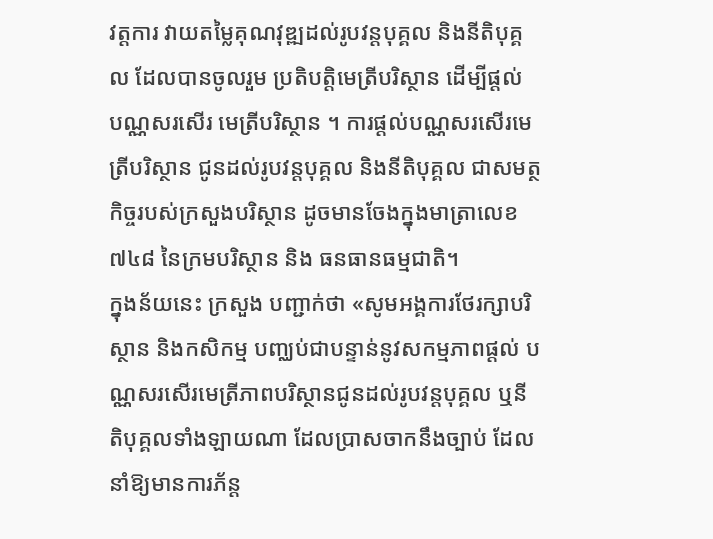វត្តការ វាយតម្លៃគុណវុឌ្ឍដល់រូបវន្តបុគ្គល និងនីតិបុគ្គល ដែលបានចូលរួម ប្រតិបត្តិមេត្រីបរិស្ថាន ដើម្បីផ្តល់ បណ្ណសរសើរ មេត្រីបរិស្ថាន ។ ការផ្តល់បណ្ណសរសើរមេត្រីបរិស្ថាន ជូនដល់រូបវន្តបុគ្គល និងនីតិបុគ្គល ជាសមត្ថកិច្ចរបស់ក្រសួងបរិស្ថាន ដូចមានចែងក្នុងមាត្រាលេខ ៧៤៨ នៃក្រមបរិស្ថាន និង ធនធានធម្មជាតិ។
ក្នុងន័យនេះ ក្រសួង បញ្ជាក់ថា «សូមអង្គការថែរក្សាបរិស្ថាន និងកសិកម្ម បញ្ឈប់ជាបន្ទាន់នូវសកម្មភាពផ្តល់ បណ្ណសរសើរមេត្រីភាពបរិស្ថានជូនដល់រូបវន្តបុគ្គល ឬនីតិបុគ្គលទាំងឡាយណា ដែលប្រាសចាកនឹងច្បាប់ ដែលនាំឱ្យមានការភ័ន្ត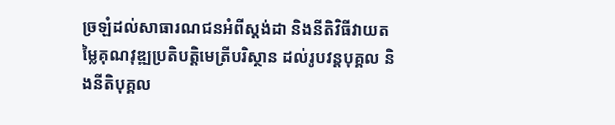ច្រឡំដល់សាធារណជនអំពីស្តង់ដា និងនីតិវិធីវាយតម្លៃគុណវុឌ្ឍប្រតិបត្តិមេត្រីបរិស្ថាន ដល់រូបវន្តបុគ្គល និងនីតិបុគ្គល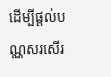ដើម្បីផ្តល់បណ្ណសរសើរ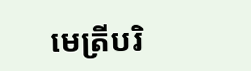មេត្រីបរិ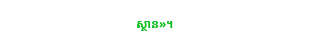ស្ថាន»។